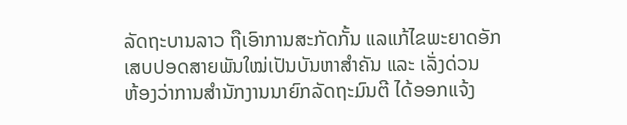ລັດຖະບານລາວ ຖືເອົາການສະກັດກັ້ນ ແລແກ້ໄຂພະຍາດອັກເສບປອດສາຍພັນໃໝ່ເປັນບັນຫາສໍາຄັນ ແລະ ເລັ່ງດ່ວນ
ຫ້ອງວ່າການສໍານັກງານນາຍົກລັດຖະມົນຕີ ໄດ້ອອກແຈ້ງ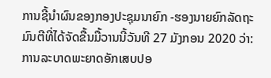ການຊີ້ນໍາຜົນຂອງກອງປະຊຸມນາຍົກ -ຮອງນາຍຍົກລັດຖະມົນຕີທີ່ໄດ້ຈັດຂື້ນມື້ວານນີ້ວັນທີ 27 ມັງກອນ 2020 ວ່າ: ການລະບາດພະຍາດອັກເສບປອ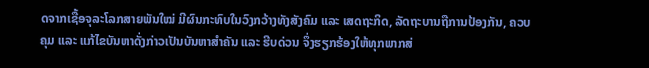ດຈາກເຊື້ອຈຸລະໂລກສາຍພັນໃໝ່ ມີຜົນກະທົບໃນວົງກວ້າງທັງສັງຄົມ ແລະ ເສດຖະກິດ, ລັດຖະບານຖືການປ້ອງກັນ, ຄວບຄຸມ ແລະ ແກ້ໄຂບັນຫາດັ່ງກ່າວເປັນບັນຫາສໍາຄັນ ແລະ ຮີບດ່ວນ ຈຶ່ງຮຽກຮ້ອງໃຫ້ທຸກພາກສ່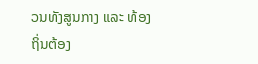ວນທັງສູນກາງ ແລະ ທ້ອງຖິ່ນຕ້ອງ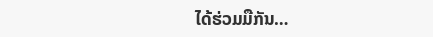ໄດ້ຮ່ວມມືກັນ…